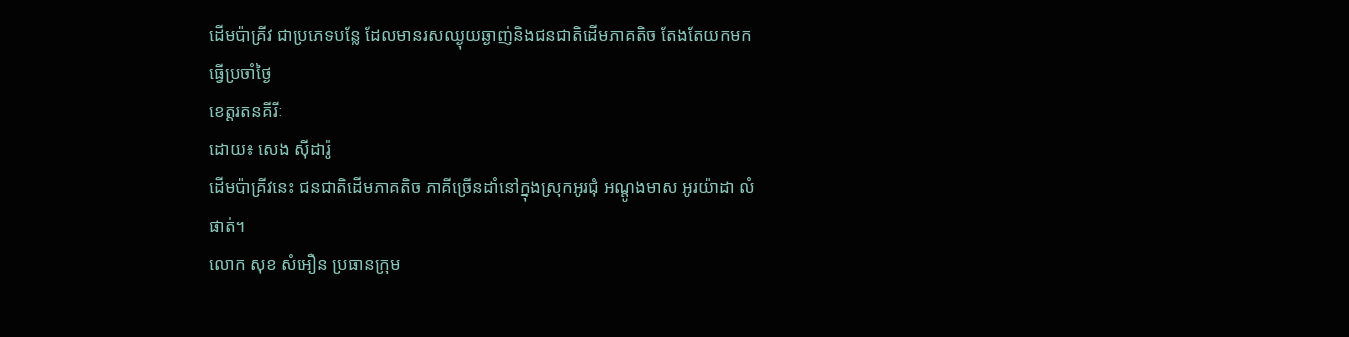ដើមប៉ាគ្រីវ ជាប្រភេទបន្លែ ដែលមានរសឈ្ងុយឆ្ងាញ់និងជនជាតិដើមភាគតិច តែងតែយកមកធ្វើប្រចាំថ្ងៃ
ខេត្តរតនគីរីៈ
ដោយ៖ សេង ស៊ីដារ៉ូ
ដើមប៉ាគ្រីវនេះ ជនជាតិដើមភាគតិច ភាគីច្រើនដាំនៅក្នុងស្រុកអូរជុំ អណ្តូងមាស អូរយ៉ាដា លំផាត់។
លោក សុខ សំអឿន ប្រធានក្រុម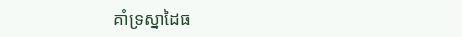គាំទ្រស្នាដៃធ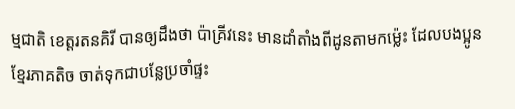ម្មជាតិ ខេត្តរតនគិរី បានឲ្យដឹងថា ប៉ាគ្រីវនេះ មានដាំតាំងពីដូនតាមកម្ល៉េះ ដែលបងប្អូនខ្មែរភាគតិច ចាត់ទុកជាបន្លែប្រចាំផ្ទះ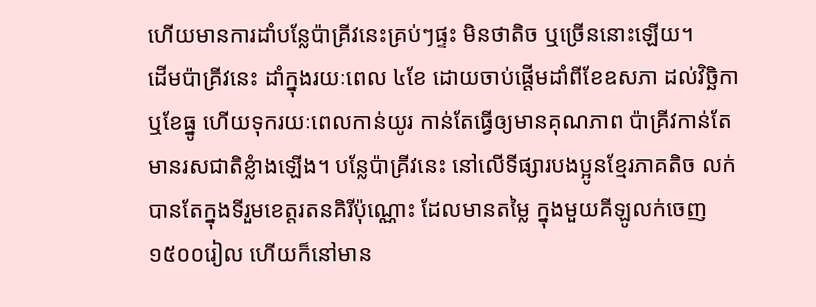ហើយមានការដាំបន្លែប៉ាគ្រីវនេះគ្រប់ៗផ្ទះ មិនថាតិច ឬច្រើននោះឡើយ។
ដើមប៉ាគ្រីវនេះ ដាំក្នុងរយៈពេល ៤ខែ ដោយចាប់ផ្តើមដាំពីខែឧសភា ដល់វិច្ឆិកា ឬខែធ្នូ ហើយទុករយៈពេលកាន់យូរ កាន់តែធ្វើឲ្យមានគុណភាព ប៉ាគ្រីវកាន់តែមានរសជាតិខ្លំាងឡើង។ បន្លែប៉ាគ្រីវនេះ នៅលើទីផ្សារបងប្អូនខ្មែរភាគតិច លក់បានតែក្នុងទីរួមខេត្តរតនគិរីប៉ុណ្ណោះ ដែលមានតម្លៃ ក្នុងមួយគីឡូលក់ចេញ ១៥០០រៀល ហើយក៏នៅមាន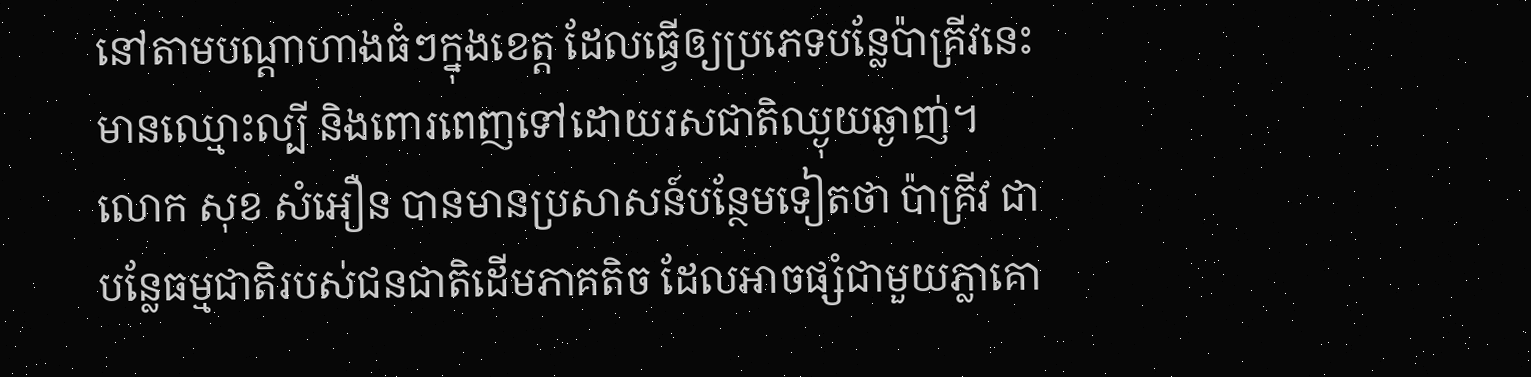នៅតាមបណ្តាហាងធំៗក្នុងខេត្ត ដែលធ្វើឲ្យប្រភេទបន្លែប៉ាគ្រីវនេះ មានឈ្មោះល្បី និងពោរពេញទៅដោយរសជាតិឈ្ងុយឆ្ងាញ់។
លោក សុខ សំអឿន បានមានប្រសាសន៍បន្ថែមទៀតថា ប៉ាគ្រីវ ជាបន្លែធម្មជាតិរបស់ជនជាតិដើមភាគតិច ដែលអាចផ្សំជាមួយភ្លាគោ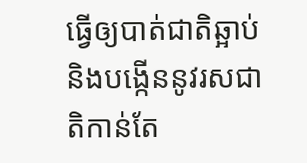ធ្វើឲ្យបាត់ជាតិឆ្អាប់ និងបង្កើននូវរសជាតិកាន់តែ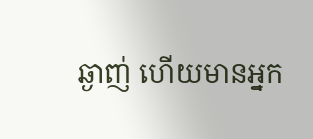ឆ្ងាញ់ ហើយមានអ្នក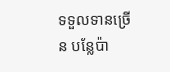ទទួលទានច្រើន បន្លែប៉ា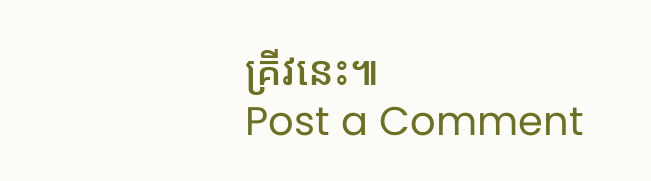គ្រីវនេះ៕
Post a Comment